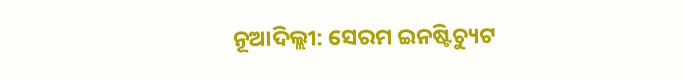ନୂଆଦିଲ୍ଲୀ: ସେରମ ଇନଷ୍ଟିଚ୍ୟୁଟ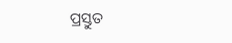ପ୍ରସ୍ତୁତ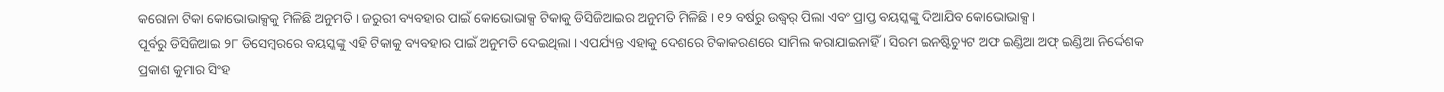କରୋନା ଟିକା କୋଭୋଭାକ୍ସକୁ ମିଳିଛି ଅନୁମତି । ଜରୁରୀ ବ୍ୟବହାର ପାଇଁ କୋଭୋଭାକ୍ସ ଟିକାକୁ ଡିସିଜିଆଇର ଅନୁମତି ମିଳିଛି । ୧୨ ବର୍ଷରୁ ଉଦ୍ଧ୍ୱର୍ ପିଲା ଏବଂ ପ୍ରାପ୍ତ ବୟସ୍କଙ୍କୁ ଦିଆଯିବ କୋଭୋଭାକ୍ସ ।
ପୂର୍ବରୁ ଡିସିଜିଆଇ ୨୮ ଡିସେମ୍ବରରେ ବୟସ୍କଙ୍କୁ ଏହି ଟିକାକୁ ବ୍ୟବହାର ପାଇଁ ଅନୁମତି ଦେଇଥିଲା । ଏପର୍ଯ୍ୟନ୍ତ ଏହାକୁ ଦେଶରେ ଟିକାକରଣରେ ସାମିଲ କରାଯାଇନାହିଁ । ସିରମ ଇନଷ୍ଟିଚ୍ୟୁଟ ଅଫ ଇଣ୍ଡିଆ ଅଫ୍ ଇଣ୍ଡିଆ ନିର୍ଦ୍ଦେଶକ ପ୍ରକାଶ କୁମାର ସିଂହ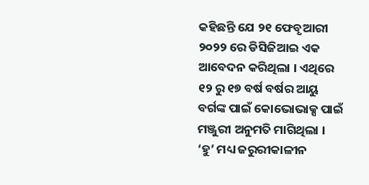କହିଛନ୍ତି ଯେ ୨୧ ଫେବୃଆରୀ ୨୦୨୨ ରେ ଡିସିଜିଆଇ ଏକ ଆବେଦନ କରିଥିଲା । ଏଥିରେ ୧୨ ରୁ ୧୭ ବର୍ଷ ବର୍ଷର ଆୟୁ ବର୍ଗଙ୍କ ପାଇଁ କୋଭୋଭାକ୍ସ ପାଇଁ ମଞ୍ଜୁରୀ ଅନୁମତି ମାଗିଥିଲା ।
‘ହୁ’ ମଧ୍ୟ ଜରୁରୀକାଳୀନ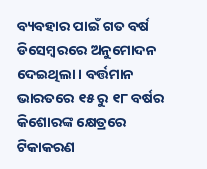ବ୍ୟବହାର ପାଇଁ ଗତ ବର୍ଷ ଡିସେମ୍ବରରେ ଅନୁମୋଦନ ଦେଇଥିଲା । ବର୍ତ୍ତମାନ ଭାରତରେ ୧୫ ରୁ ୧୮ ବର୍ଷର କିଶୋରଙ୍କ କ୍ଷେତ୍ରରେ ଟିକାକରଣ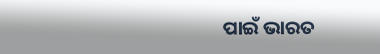ପାଇଁ ଭାରତ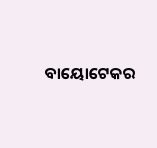ବାୟୋଟେକର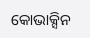କୋଭାକ୍ସିନ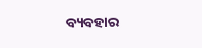ବ୍ୟବହାର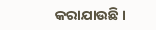କରାଯାଉଛି ।